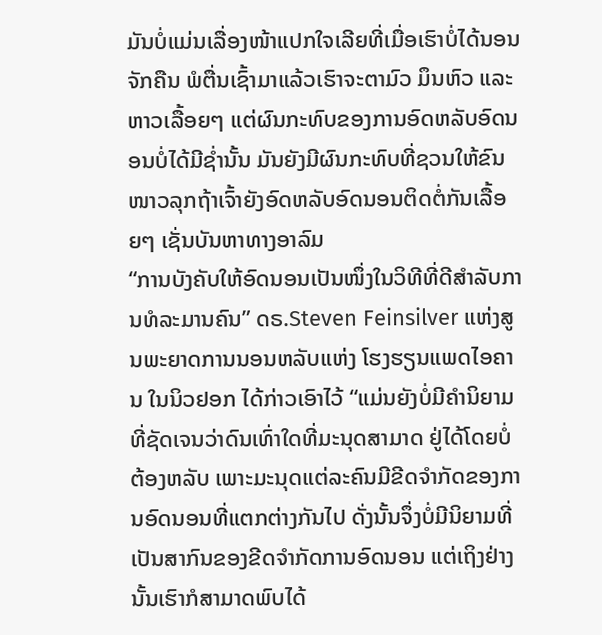ມັນບໍ່ແມ່ນເລື່ອງໜ້າແປກໃຈເລີຍທີ່ເມື່ອເຮົາບໍ່ໄດ້ນອນຈັກຄືນ ພໍຕື່ນເຊົ້າມາແລ້ວເຮົາຈະຕາມົວ ມຶນຫົວ ແລະຫາວເລື້ອຍໆ ແຕ່ຜົນກະທົບຂອງການອົດຫລັບອົດນອນບໍ່ໄດ້ມີຊ່ຳນັ້ນ ມັນຍັງມີຜົນກະທົບທີ່ຊວນໃຫ້ຂົນໜາວລຸກຖ້າເຈົ້າຍັງອົດຫລັບອົດນອນຕິດຕໍ່ກັນເລື້ອຍໆ ເຊັ່ນບັນຫາທາງອາລົມ
“ການບັງຄັບໃຫ້ອົດນອນເປັນໜຶ່ງໃນວິທີທີ່ດີສຳລັບການທໍລະມານຄົນ” ດຣ.Steven Feinsilver ແຫ່ງສູນພະຍາດການນອນຫລັບແຫ່ງ ໂຮງຮຽນແພດໄອຄານ ໃນນິວຢອກ ໄດ້ກ່າວເອົາໄວ້ “ແມ່ນຍັງບໍ່ມີຄຳນິຍາມທີ່ຊັດເຈນວ່າດົນເທົ່າໃດທີ່ມະນຸດສາມາດ ຢູ່ໄດ້ໂດຍບໍ່ຕ້ອງຫລັບ ເພາະມະນຸດແຕ່ລະຄົນມີຂີດຈຳກັດຂອງການອົດນອນທີ່ແຕກຕ່າງກັນໄປ ດັ່ງນັ້ນຈຶ່ງບໍ່ມີນິຍາມທີ່ເປັນສາກົນຂອງຂີດຈຳກັດການອົດນອນ ແຕ່ເຖິງຢ່າງນັ້ນເຮົາກໍສາມາດພົບໄດ້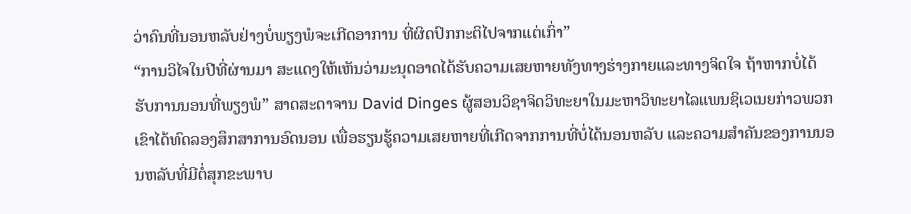ວ່າຄົນທີ່ນອນຫລັບຢ່າງບໍ່ພຽງພໍຈະເກີດອາການ ທີ່ຜິດປົກກະຕິໄປຈາກແຕ່ເກົ່າ”
“ການວິໄຈໃນປີທີ່ຜ່ານມາ ສະແດງໃຫ້ເຫັນວ່າມະນຸດອາດໄດ້ຮັບຄວາມເສຍຫາຍທັງທາງຮ່າງກາຍແລະທາງຈິດໃຈ ຖ້າຫາກບໍ່ໄດ້ຮັບການນອນທີ່ພຽງພໍ” ສາດສະດາຈານ David Dinges ຜູ້ສອນວິຊາຈິດວິທະຍາໃນມະຫາວິທະຍາໄລແພນຊິເວເນຍກ່າວພວກເຂົາໄດ້ທົດລອງສຶກສາການອົດນອນ ເພື່ອຮຽນຮູ້ຄວາມເສຍຫາຍທີ່ເກີດຈາກການທີ່ບໍ່ໄດ້ນອນຫລັບ ແລະຄວາມສຳຄັນຂອງການນອນຫລັບທີ່ມີຕໍ່ສຸກຂະພາບ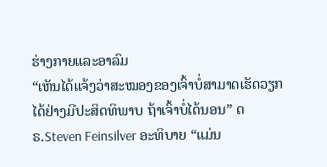ຮ່າງກາຍແລະອາລົມ
“ເຫັນໄດ້ແຈ້ງວ່າສະໝອງຂອງເຈົ້າບໍ່ສາມາດເຮັດວຽກໄດ້ຢ່າງມີປະສິດທິພາບ ຖ້າເຈົ້າບໍ່ໄດ້ນອນ” ດຣ.Steven Feinsilver ອະທິບາຍ “ແມ່ນ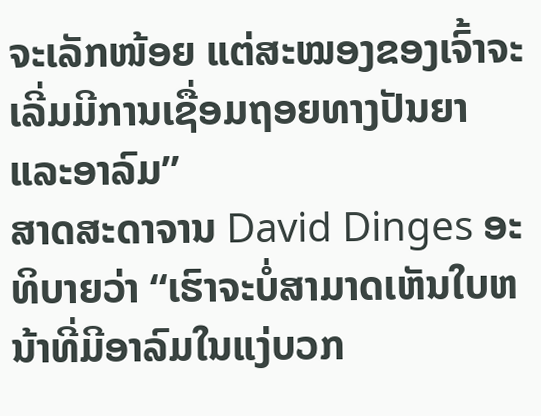ຈະເລັກໜ້ອຍ ແຕ່ສະໝອງຂອງເຈົ້າຈະເລີ່ມມີການເຊື່ອມຖອຍທາງປັນຍາແລະອາລົມ”
ສາດສະດາຈານ David Dinges ອະທິບາຍວ່າ “ເຮົາຈະບໍ່ສາມາດເຫັນໃບຫນ້າທີ່ມີອາລົມໃນແງ່ບວກ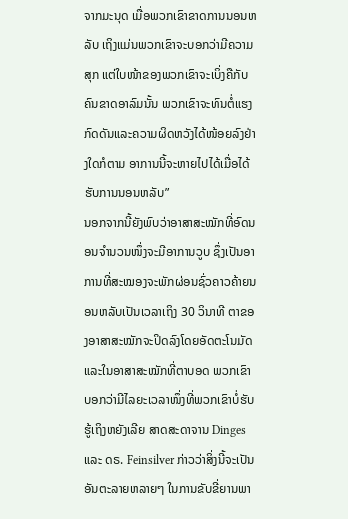ຈາກມະນຸດ ເມື່ອພວກເຂົາຂາດການນອນຫລັບ ເຖິງແມ່ນພວກເຂົາຈະບອກວ່າມີຄວາມສຸກ ແຕ່ໃບໜ້າຂອງພວກເຂົາຈະເບິ່ງຄືກັບຄົນຂາດອາລົມນັ້ນ ພວກເຂົາຈະທົນຕໍ່ແຮງກົດດັນແລະຄວາມຜິດຫວັງໄດ້ໜ້ອຍລົງຢ່າງໃດກໍຕາມ ອາການນີ້ຈະຫາຍໄປໄດ້ເມື່ອໄດ້ຮັບການນອນຫລັບ”
ນອກຈາກນີ້ຍັງພົບວ່າອາສາສະໝັກທີ່ອົດນອນຈຳນວນໜຶ່ງຈະມີອາການວູບ ຊຶ່ງເປັນອາການທີ່ສະໝອງຈະພັກຜ່ອນຊົ່ວຄາວຄ້າຍນອນຫລັບເປັນເວລາເຖິງ 30 ວິນາທີ ຕາຂອງອາສາສະໝັກຈະປິດລົງໂດຍອັດຕະໂນມັດ ແລະໃນອາສາສະໝັກທີ່ຕາບອດ ພວກເຂົາບອກວ່າມີໄລຍະເວລາໜຶ່ງທີ່ພວກເຂົາບໍ່ຮັບຮູ້ເຖິງຫຍັງເລີຍ ສາດສະດາຈານ Dinges ແລະ ດຣ. Feinsilver ກ່າວວ່າສິ່ງນີ້ຈະເປັນອັນຕະລາຍຫລາຍໆ ໃນການຂັບຂີ່ຍານພາ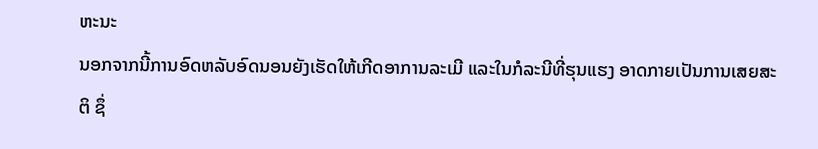ຫະນະ
ນອກຈາກນີ້ການອົດຫລັບອົດນອນຍັງເຮັດໃຫ້ເກີດອາການລະເມີ ແລະໃນກໍລະນີທີ່ຮຸນແຮງ ອາດກາຍເປັນການເສຍສະຕິ ຊຶ່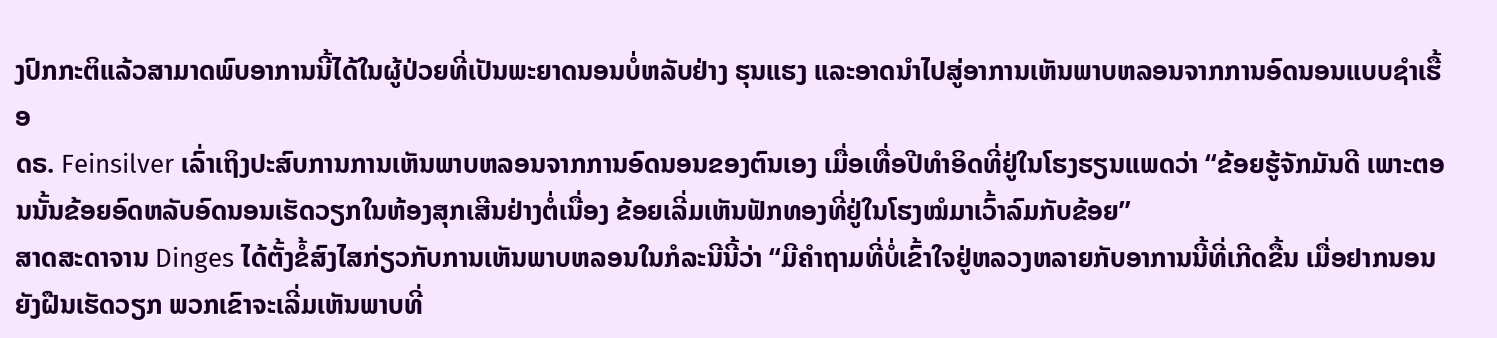ງປົກກະຕິແລ້ວສາມາດພົບອາການນີ້ໄດ້ໃນຜູ້ປ່ວຍທີ່ເປັນພະຍາດນອນບໍ່ຫລັບຢ່າງ ຮຸນແຮງ ແລະອາດນຳໄປສູ່ອາການເຫັນພາບຫລອນຈາກການອົດນອນແບບຊຳເຮື້ອ
ດຣ. Feinsilver ເລົ່າເຖິງປະສົບການການເຫັນພາບຫລອນຈາກການອົດນອນຂອງຕົນເອງ ເມື່ອເທື່ອປີທຳອິດທີ່ຢູ່ໃນໂຮງຮຽນແພດວ່າ “ຂ້ອຍຮູ້ຈັກມັນດີ ເພາະຕອນນັ້ນຂ້ອຍອົດຫລັບອົດນອນເຮັດວຽກໃນຫ້ອງສຸກເສີນຢ່າງຕໍ່ເນື່ອງ ຂ້ອຍເລີ່ມເຫັນຟັກທອງທີ່ຢູ່ໃນໂຮງໝໍມາເວົ້າລົມກັບຂ້ອຍ”
ສາດສະດາຈານ Dinges ໄດ້ຕັ້ງຂໍ້ສົງໄສກ່ຽວກັບການເຫັນພາບຫລອນໃນກໍລະນີນີ້ວ່າ “ມີຄຳຖາມທີ່ບໍ່ເຂົ້າໃຈຢູ່ຫລວງຫລາຍກັບອາການນີ້ທີ່ເກີດຂື້ນ ເມື່ອຢາກນອນຍັງຝືນເຮັດວຽກ ພວກເຂົາຈະເລີ່ມເຫັນພາບທີ່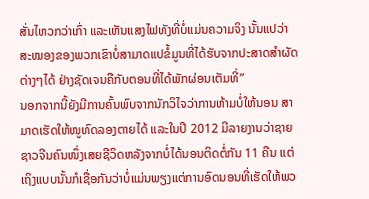ສັ່ນໄຫວກວ່າເກົ່າ ແລະເຫັນແສງໄຟທັງທີ່ບໍ່ແມ່ນຄວາມຈິງ ນັ້ນແປວ່າສະໝອງຂອງພວກເຂົາບໍ່ສາມາດແປຂໍ້ມູນທີ່ໄດ້ຮັບຈາກປະສາດສຳຜັດຕ່າງໆໄດ້ ຢ່າງຊັດເຈນຄືກັບຕອນທີ່ໄດ້ພັກຜ່ອນເຕັມທີ່”
ນອກຈາກນີ້ຍັງມີການຄົ້ນພົບຈາກນັກວິໄຈວ່າການຫ້າມບໍ່ໃຫ້ນອນ ສາມາດເຮັດໃຫ້ໜູທົດລອງຕາຍໄດ້ ແລະໃນປີ 2012 ມີລາຍງານວ່າຊາຍຊາວຈີນຄົນໜຶ່ງເສຍຊີວິດຫລັງຈາກບໍ່ໄດ້ນອນຕິດຕໍ່ກັນ 11 ຄືນ ແຕ່ເຖິງແບບນັ້ນກໍເຊື່ອກັນວ່າບໍ່ແມ່ນພຽງແຕ່ການອົດນອນທີ່ເຮັດໃຫ້ພວ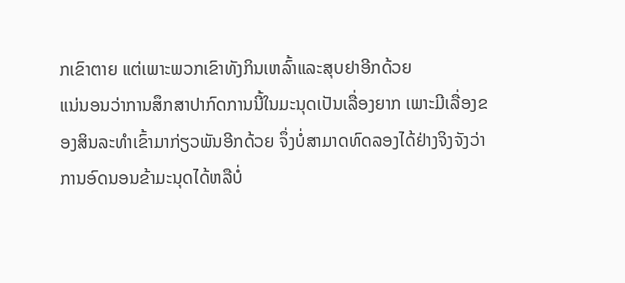ກເຂົາຕາຍ ແຕ່ເພາະພວກເຂົາທັງກິນເຫລົ້າແລະສຸບຢາອີກດ້ວຍ
ແນ່ນອນວ່າການສຶກສາປາກົດການນີ້ໃນມະນຸດເປັນເລື່ອງຍາກ ເພາະມີເລື່ອງຂອງສິນລະທຳເຂົ້າມາກ່ຽວພັນອີກດ້ວຍ ຈຶ່ງບໍ່ສາມາດທົດລອງໄດ້ຢ່າງຈິງຈັງວ່າການອົດນອນຂ້າມະນຸດໄດ້ຫລືບໍ່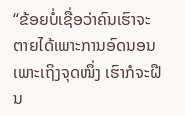“ຂ້ອຍບໍ່ເຊື່ອວ່າຄົນເຮົາຈະຕາຍໄດ້ເພາະການອົດນອນ ເພາະເຖິງຈຸດໜຶ່ງ ເຮົາກໍຈະຝືນ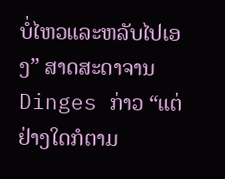ບໍ່ໄຫວແລະຫລັບໄປເອງ” ສາດສະດາຈານ Dinges ກ່າວ “ແຕ່ຢ່າງໃດກໍຕາມ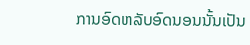ການອົດຫລັບອົດນອນນັ້ນເປັນ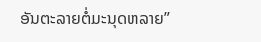ອັນຕະລາຍຕໍ່ມະນຸດຫລາຍ”